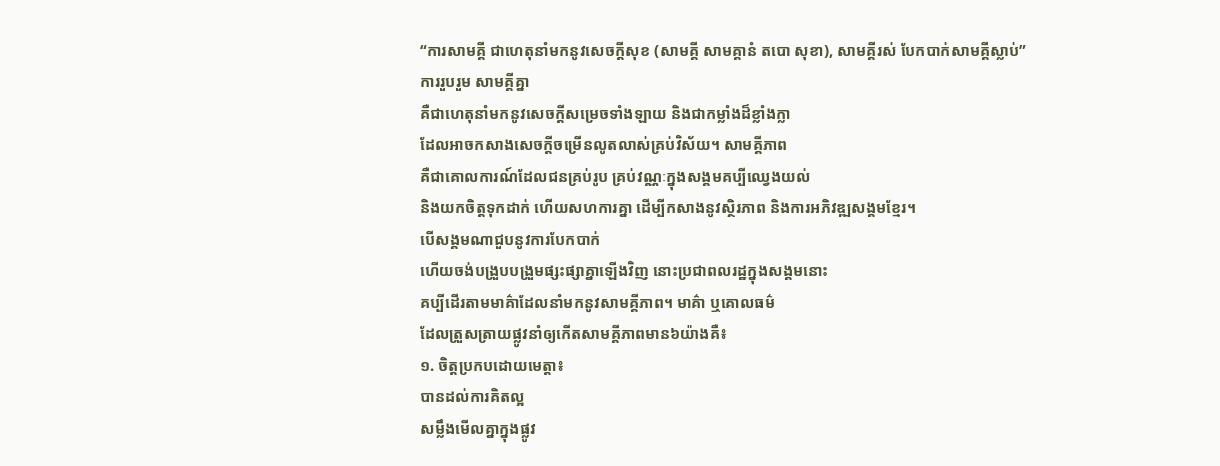“ការសាមគ្គី ជាហេតុនាំមកនូវសេចក្តីសុខ (សាមគ្គី សាមគ្គានំ តបោ សុខា), សាមគ្គីរស់ បែកបាក់សាមគ្គីស្លាប់”
ការរួបរួម សាមគ្គីគ្នា
គឺជាហេតុនាំមកនូវសេចក្តីសម្រេចទាំងឡាយ និងជាកម្លាំងដ៏ខ្លាំងក្លា
ដែលអាចកសាងសេចក្តីចម្រើនលូតលាស់គ្រប់វិស័យ។ សាមគ្គីភាព
គឺជាគោលការណ៍ដែលជនគ្រប់រូប គ្រប់វណ្ណៈក្នុងសង្គមគប្បីឈ្វេងយល់
និងយកចិត្តទុកដាក់ ហើយសហការគ្នា ដើម្បីកសាងនូវស្ថិរភាព និងការអភិវឌ្ឍសង្គមខ្មែរ។
បើសង្គមណាជួបនូវការបែកបាក់
ហើយចង់បង្រួបបង្រួមផ្សះផ្សាគ្នាឡើងវិញ នោះប្រជាពលរដ្ឋក្នុងសង្គមនោះ
គប្បីដើរតាមមាគ៌ាដែលនាំមកនូវសាមគ្គីភាព។ មាគ៌ា ឬគោលធម៌
ដែលត្រួសត្រាយផ្លូវនាំឲ្យកើតសាមគ្គីភាពមាន៦យ៉ាងគឺ៖
១. ចិត្តប្រកបដោយមេត្តា៖
បានដល់ការគិតល្អ
សម្លឹងមើលគ្នាក្នុងផ្លូវ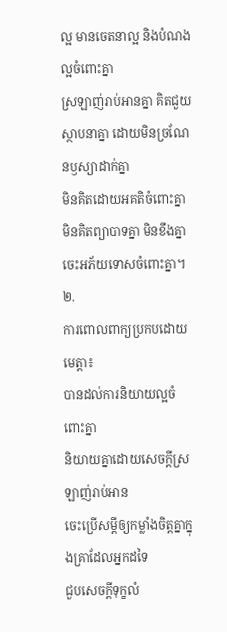ល្អ មានចេតនាល្អ និងបំណងល្អចំពោះគ្នា
ស្រឡាញ់រាប់អានគ្នា គិតជួយស្ថាបនាគ្នា ដោយមិនច្រណែនឫស្យាដាក់គ្នា
មិនគិតដោយអគតិចំពោះគ្នា មិនគិតព្យាបាទគ្នា មិនខឹងគ្នា
ចេះអភ័យទោសចំពោះគ្នា។
២.
ការពោលពាក្យប្រកបដោយមេត្តា៖
បានដល់ការនិយាយល្អចំពោះគ្នា
និយាយគ្នាដោយសេចក្តីស្រឡាញ់រាប់អាន
ចេះប្រើសម្តីឲ្យកម្លាំងចិត្តគ្នាក្នុងគ្រាដែលអ្នកដទៃ
ជួបសេចក្តីទុក្ខលំ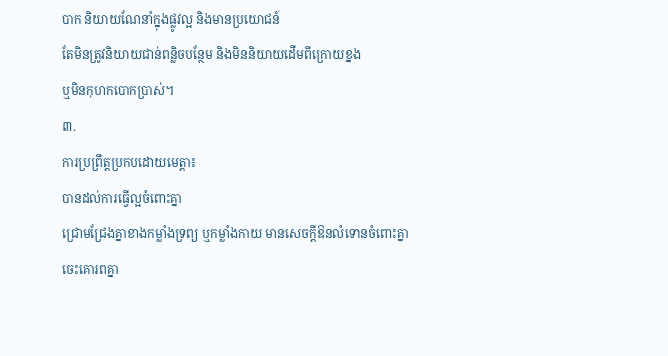បាក និយាយណែនាំក្នុងផ្លូវល្អ និងមានប្រយោជន៍
តែមិនត្រូវនិយាយជាន់ពន្លិចបន្ថែម និងមិននិយាយដើមពីក្រោយខ្នង
ឬមិនកុហកបោកប្រាស់។
៣.
ការប្រព្រឹត្តប្រកបដោយមេត្តា៖
បានដល់ការធ្វើល្អចំពោះគ្នា
ជ្រោមជ្រែងគ្នាខាងកម្លាំងទ្រព្យ ឬកម្លាំងកាយ មានសេចក្តីឱនលំទោនចំពោះគ្នា
ចេះគោរពគ្នា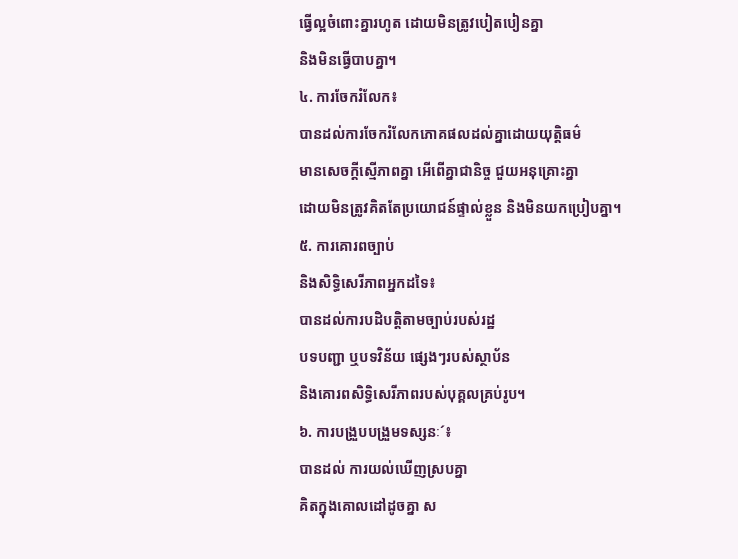ធ្វើល្អចំពោះគ្នារហូត ដោយមិនត្រូវបៀតបៀនគ្នា
និងមិនធ្វើបាបគ្នា។
៤. ការចែករំលែក៖
បានដល់ការចែករំលែកភោគផលដល់គ្នាដោយយុត្តិធម៌
មានសេចក្តីស្មើភាពគ្នា អើពើគ្នាជានិច្ច ជួយអនុគ្រោះគ្នា
ដោយមិនត្រូវគិតតែប្រយោជន៍ផ្ទាល់ខ្លួន និងមិនយកប្រៀបគ្នា។
៥. ការគោរពច្បាប់
និងសិទ្ធិសេរីភាពអ្នកដទៃ៖
បានដល់ការបដិបត្តិតាមច្បាប់របស់រដ្ឋ
បទបញ្ជា ឬបទវិន័យ ផ្សេងៗរបស់ស្ថាប័ន
និងគោរពសិទ្ធិសេរីភាពរបស់បុគ្គលគ្រប់រូប។
៦. ការបង្រួបបង្រួមទស្សនៈ´៖
បានដល់ ការយល់ឃើញស្របគ្នា
គិតក្នុងគោលដៅដូចគ្នា ស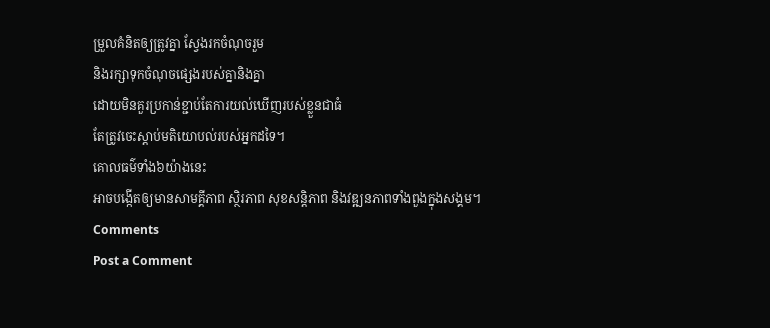ម្រួលគំនិតឲ្យត្រូវគ្នា ស្វែងរកចំណុចរួម
និងរក្សាទុកចំណុចផ្សេងរបស់គ្នានិងគ្នា
ដោយមិនគួរប្រកាន់ខ្ជាប់តែការយល់ឃើញរបស់ខ្លួនជាធំ
តែត្រូវចេះស្តាប់មតិយោបល់របស់អ្នកដទៃ។
គោលធម៌ទាំង៦យ៉ាងនេះ
អាចបង្កើតឲ្យមានសាមគ្គីភាព ស្ថិរភាព សុខសន្តិភាព និងវឌ្ឍនភាពទាំងពួងក្នុងសង្គម។
Comments
Post a Comment